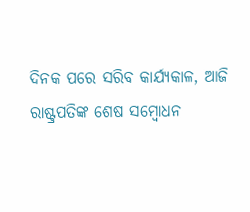ଦିନକ ପରେ ସରିବ କାର୍ଯ୍ୟକାଳ, ଆଜି ରାଷ୍ଟ୍ରପତିଙ୍କ ଶେଷ ସମ୍ବୋଧନ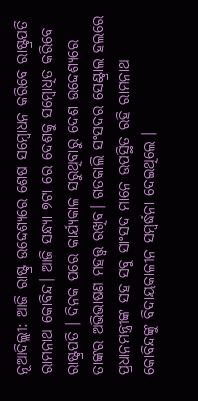ନୂଆଦିଲ୍ଲୀ: ଆଜି ରାଷ୍ଟ୍ର ଉଦ୍ଦେଶ୍ୟରେ ଶେଷ ସମ୍ବୋଧନ କରିବେ ରାଷ୍ଟ୍ରପତି ରାମନାଥ କୋବିନ୍ଦ। ଆଜି ସନ୍ଧ୍ୟା ୭ଟା ରେ ଦେଶକୁ ସମ୍ବୋଧିତ କରିବେ ରାଷ୍ଟ୍ରପତି । ଦିନକ ପରେ କାର୍ଯ୍ୟକାଳ ସରୁଥିବାରୁ ଦେଶ ଉଦ୍ଦେଶ୍ୟରେ ତାଙ୍କର ଅଭିଭାଷଣ ମହତ୍ତ୍ବ ରଖିବ। ଗତକାଲି ସଂସଦର ସେଣ୍ଟ୍ରାଲ ହଲରେ ପ୍ରଧାନମନ୍ତ୍ରୀଙ୍କ ସହ ସବୁ ସାଂସଦ ମାନେ ଉପସ୍ଥିତ ରହି ରାମନାଥ କୋବିନ୍ଦଙ୍କୁ ବିଦାୟକାଳୀନ ସମ୍ବର୍ଦ୍ଧନା ଦେଇଥିଲେ ।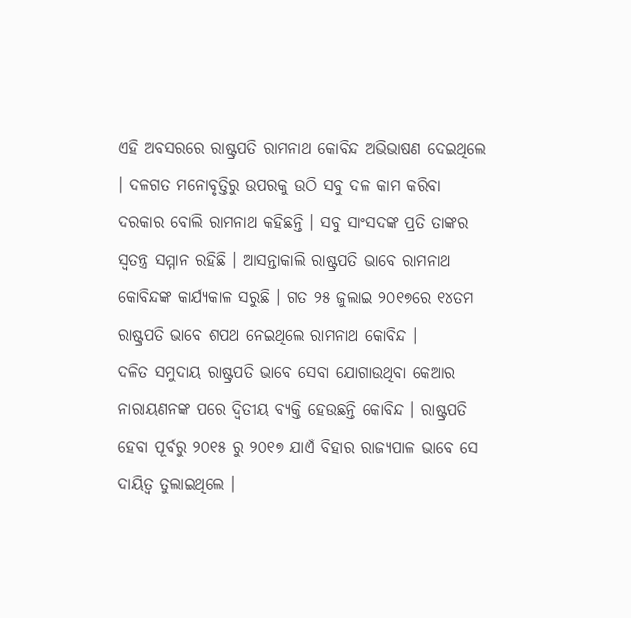ଏହି ଅବସରରେ ରାଷ୍ଟ୍ରପତି ରାମନାଥ କୋବିନ୍ଦ ଅଭିଭାଷଣ ଦେଇଥିଲେ । ଦଳଗତ ମନୋବୃତ୍ତିରୁ ଉପରକୁ ଉଠି ସବୁ ଦଳ କାମ କରିବା ଦରକାର ବୋଲି ରାମନାଥ କହିଛନ୍ତି । ସବୁ ସାଂସଦଙ୍କ ପ୍ରତି ତାଙ୍କର ସ୍ବତନ୍ତ୍ର ସମ୍ମାନ ରହିଛି । ଆସନ୍ତାକାଲି ରାଷ୍ଟ୍ରପତି ଭାବେ ରାମନାଥ କୋବିନ୍ଦଙ୍କ କାର୍ଯ୍ୟକାଳ ସରୁଛି । ଗତ ୨୫ ଜୁଲାଇ ୨୦୧୭ରେ ୧୪ତମ ରାଷ୍ଟ୍ରପତି ଭାବେ ଶପଥ ନେଇଥିଲେ ରାମନାଥ କୋବିନ୍ଦ ।
ଦଳିତ ସମୁଦାୟ ରାଷ୍ଟ୍ରପତି ଭାବେ ସେବା ଯୋଗାଉଥିବା କେଆର ନାରାୟଣନଙ୍କ ପରେ ଦ୍ବିତୀୟ ବ୍ୟକ୍ତି ହେଉଛନ୍ତି କୋବିନ୍ଦ । ରାଷ୍ଟ୍ରପତି ହେବା ପୂର୍ବରୁ ୨୦୧୫ ରୁ ୨୦୧୭ ଯାଏଁ ବିହାର ରାଜ୍ୟପାଳ ଭାବେ ସେ ଦାୟିତ୍ବ ତୁଲାଇଥିଲେ ।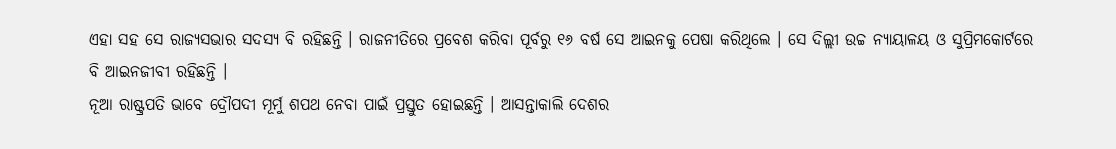ଏହା ସହ ସେ ରାଜ୍ୟସଭାର ସଦସ୍ୟ ବି ରହିଛନ୍ତି । ରାଜନୀତିରେ ପ୍ରବେଶ କରିବା ପୂର୍ବରୁ ୧୬ ବର୍ଷ ସେ ଆଇନକୁ ପେଷା କରିଥିଲେ । ସେ ଦିଲ୍ଲୀ ଉଚ୍ଚ ନ୍ୟାୟାଳୟ ଓ ସୁପ୍ରିମକୋର୍ଟରେ ବି ଆଇନଜୀବୀ ରହିଛନ୍ତି ।
ନୂଆ ରାଷ୍ଟ୍ରପତି ଭାବେ ଦ୍ରୌପଦୀ ମୂର୍ମୁ ଶପଥ ନେବା ପାଇଁ ପ୍ରସ୍ତୁତ ହୋଇଛନ୍ତି । ଆସନ୍ତାକାଲି ଦେଶର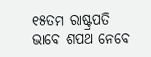୧୫ତମ ରାଷ୍ଟ୍ରପତି ଭାବେ ଶପଥ ନେବେ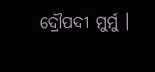ଦ୍ରୌପଦୀ ମୁର୍ମୁ ।